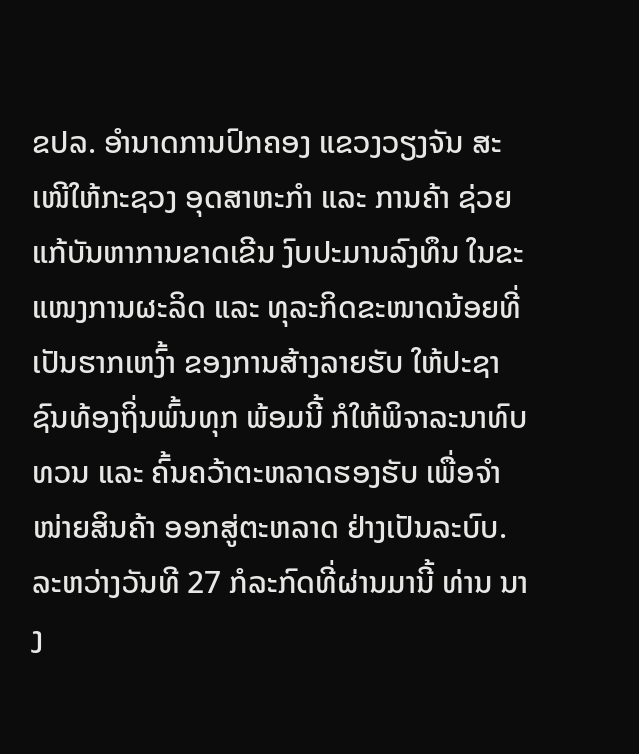ຂປລ. ອໍານາດການປົກຄອງ ແຂວງວຽງຈັນ ສະເໜີໃຫ້ກະຊວງ ອຸດສາຫະກໍາ ແລະ ການຄ້າ ຊ່ວຍແກ້ບັນຫາການຂາດເຂີນ ງົບປະມານລົງທຶນ ໃນຂະແໜງການຜະລິດ ແລະ ທຸລະກິດຂະໜາດນ້ອຍທີ່ເປັນຮາກເຫງົ້າ ຂອງການສ້າງລາຍຮັບ ໃຫ້ປະຊາຊົນທ້ອງຖິ່ນພົ້ນທຸກ ພ້ອມນີ້ ກໍໃຫ້ພິຈາລະນາທົບທວນ ແລະ ຄົ້ນຄວ້າຕະຫລາດຮອງຮັບ ເພື່ອຈໍາໜ່າຍສິນຄ້າ ອອກສູ່ຕະຫລາດ ຢ່າງເປັນລະບົບ.
ລະຫວ່າງວັນທີ 27 ກໍລະກົດທີ່ຜ່ານມານີ້ ທ່ານ ນາງ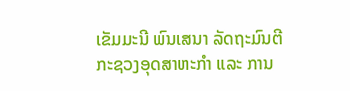ເຂັມມະນີ ພົນເສນາ ລັດຖະມົນຕີ ກະຊວງອຸດສາຫະກຳ ແລະ ການ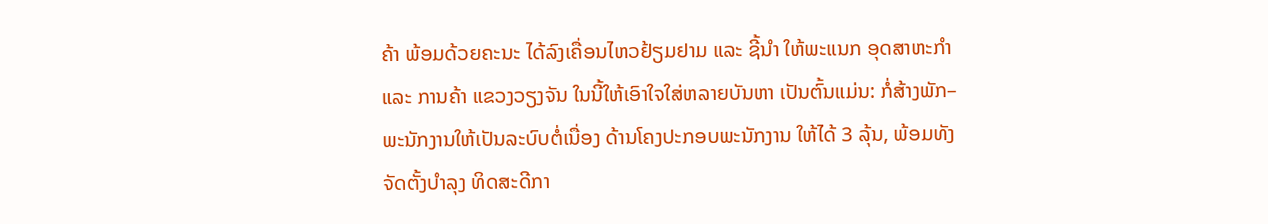ຄ້າ ພ້ອມດ້ວຍຄະນະ ໄດ້ລົງເຄື່ອນໄຫວຢ້ຽມຢາມ ແລະ ຊີ້ນຳ ໃຫ້ພະແນກ ອຸດສາຫະກຳ ແລະ ການຄ້າ ແຂວງວຽງຈັນ ໃນນີ້ໃຫ້ເອົາໃຈໃສ່ຫລາຍບັນຫາ ເປັນຕົ້ນແມ່ນ: ກໍ່ສ້າງພັກ–ພະນັກງານໃຫ້ເປັນລະບົບຕໍ່ເນື່ອງ ດ້ານໂຄງປະກອບພະນັກງານ ໃຫ້ໄດ້ 3 ລຸ້ນ, ພ້ອມທັງຈັດຕັ້ງບຳລຸງ ທິດສະດີກາ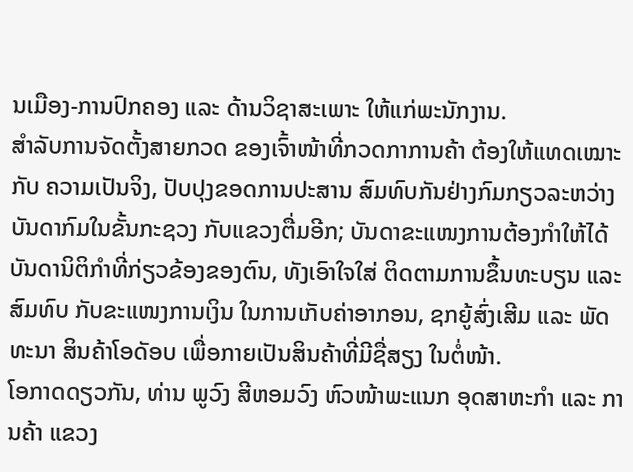ນເມືອງ-ການປົກຄອງ ແລະ ດ້ານວິຊາສະເພາະ ໃຫ້ແກ່ພະນັກງານ.
ສຳລັບການຈັດຕັ້ງສາຍກວດ ຂອງເຈົ້າໜ້າທີ່ກວດກາການຄ້າ ຕ້ອງໃຫ້ແທດເໝາະກັບ ຄວາມເປັນຈິງ, ປັບປຸງຂອດການປະສານ ສົມທົບກັນຢ່າງກົມກຽວລະຫວ່າງ ບັນດາກົມໃນຂັ້ນກະຊວງ ກັບແຂວງຕື່ມອີກ; ບັນດາຂະແໜງການຕ້ອງກຳໃຫ້ໄດ້ ບັນດານິຕິກຳທີ່ກ່ຽວຂ້ອງຂອງຕົນ, ທັງເອົາໃຈໃສ່ ຕິດຕາມການຂຶ້ນທະບຽນ ແລະ ສົມທົບ ກັບຂະແໜງການເງິນ ໃນການເກັບຄ່າອາກອນ, ຊກຍູ້ສົ່ງເສີມ ແລະ ພັດທະນາ ສິນຄ້າໂອດັອບ ເພື່ອກາຍເປັນສິນຄ້າທີ່ມີຊື່ສຽງ ໃນຕໍ່ໜ້າ.
ໂອກາດດຽວກັນ, ທ່ານ ພູວົງ ສີຫອມວົງ ຫົວໜ້າພະແນກ ອຸດສາຫະກຳ ແລະ ການຄ້າ ແຂວງ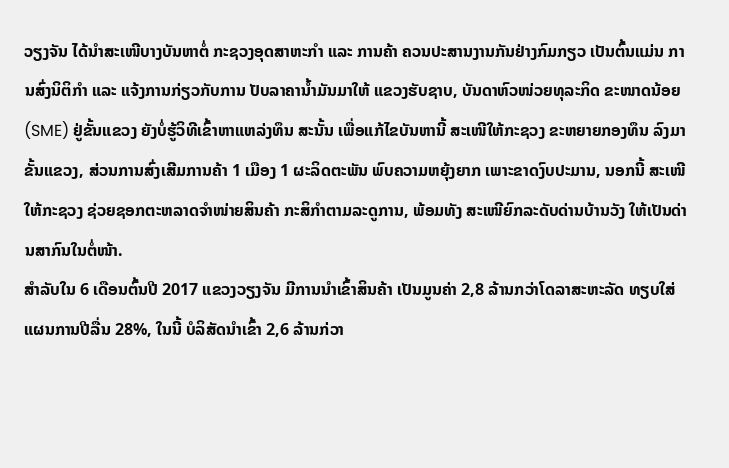ວຽງຈັນ ໄດ້ນຳສະເໜີບາງບັນຫາຕໍ່ ກະຊວງອຸດສາຫະກໍາ ແລະ ການຄ້າ ຄວນປະສານງານກັນຢ່າງກົມກຽວ ເປັນຕົ້ນແມ່ນ ການສົ່ງນິຕິກຳ ແລະ ແຈ້ງການກ່ຽວກັບການ ປັບລາຄານ້ຳມັນມາໃຫ້ ແຂວງຮັບຊາບ, ບັນດາຫົວໜ່ວຍທຸລະກິດ ຂະໜາດນ້ອຍ (SME) ຢູ່ຂັ້ນແຂວງ ຍັງບໍ່ຮູ້ວິທີເຂົ້າຫາແຫລ່ງທຶນ ສະນັ້ນ ເພື່ອແກ້ໄຂບັນຫານີ້ ສະເໜີໃຫ້ກະຊວງ ຂະຫຍາຍກອງທຶນ ລົງມາຂັ້ນແຂວງ, ສ່ວນການສົ່ງເສີມການຄ້າ 1 ເມືອງ 1 ຜະລິດຕະພັນ ພົບຄວາມຫຍຸ້ງຍາກ ເພາະຂາດງົບປະມານ, ນອກນີ້ ສະເໜີໃຫ້ກະຊວງ ຊ່ວຍຊອກຕະຫລາດຈຳໜ່າຍສິນຄ້າ ກະສິກຳຕາມລະດູການ, ພ້ອມທັງ ສະເໜີຍົກລະດັບດ່ານບ້ານວັງ ໃຫ້ເປັນດ່ານສາກົນໃນຕໍ່ໜ້າ.
ສຳລັບໃນ 6 ເດືອນຕົ້ນປີ 2017 ແຂວງວຽງຈັນ ມີການນຳເຂົ້າສິນຄ້າ ເປັນມູນຄ່າ 2,8 ລ້ານກວ່າໂດລາສະຫະລັດ ທຽບໃສ່ແຜນການປີລື່ນ 28%, ໃນນີ້ ບໍລິສັດນຳເຂົ້າ 2,6 ລ້ານກ່ວາ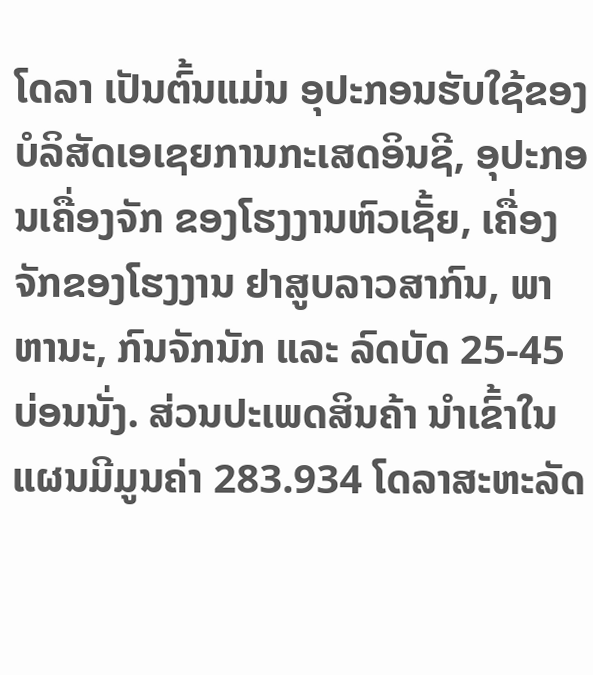ໂດລາ ເປັນຕົ້ນແມ່ນ ອຸປະກອນຮັບໃຊ້ຂອງ ບໍລິສັດເອເຊຍການກະເສດອິນຊີ, ອຸປະກອນເຄື່ອງຈັກ ຂອງໂຮງງານຫົວເຊັ້ຍ, ເຄື່ອງຈັກຂອງໂຮງງານ ຢາສູບລາວສາກົນ, ພາຫານະ, ກົນຈັກນັກ ແລະ ລົດບັດ 25-45 ບ່ອນນັ່ງ. ສ່ວນປະເພດສິນຄ້າ ນຳເຂົ້າໃນແຜນມີມູນຄ່າ 283.934 ໂດລາສະຫະລັດ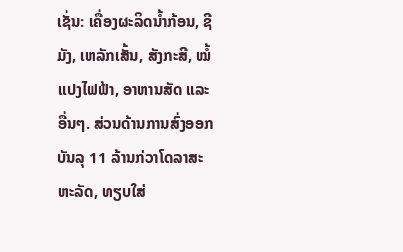ເຊັ່ນ: ເຄື່ອງຜະລິດນ້ຳກ້ອນ, ຊີມັງ, ເຫລັກເສັ້ນ, ສັງກະສີ, ໝໍ້ແປງໄຟຟ້າ, ອາຫານສັດ ແລະ ອື່ນໆ. ສ່ວນດ້ານການສົ່ງອອກບັນລຸ 11 ລ້ານກ່ວາໂດລາສະຫະລັດ, ທຽບໃສ່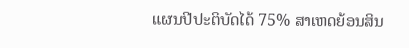ແຜນປີປະຕິບັດໄດ້ 75% ສາເຫດຍ້ອນສິນ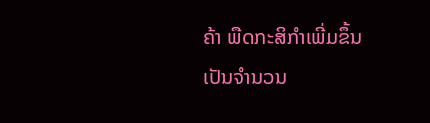ຄ້າ ພືດກະສິກຳເພີ່ມຂຶ້ນ ເປັນຈຳນວນ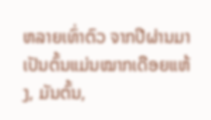ຫລາຍເທົ່າຕົວ ຈາກປີຜ່ານມາ ເປັນຕົ້ນແມ່ນໝາກເດືອຍແຫ້ງ, ມັນຕົ້ນ,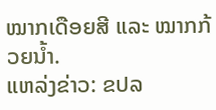ໝາກເດືອຍສີ ແລະ ໝາກກ້ວຍນ້ຳ.
ແຫລ່ງຂ່າວ: ຂປລ